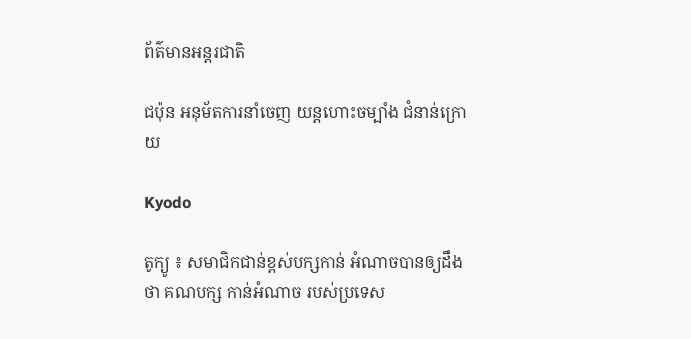ព័ត៌មានអន្តរជាតិ

ជប៉ុន អនុម័តការនាំចេញ យន្តហោះចម្បាំង ជំនាន់ក្រោយ

Kyodo

តូក្យូ ៖ សមាជិកជាន់ខ្ពស់បក្សកាន់ អំណាចបានឲ្យដឹងថា គណបក្ស កាន់អំណាច របស់ប្រទេស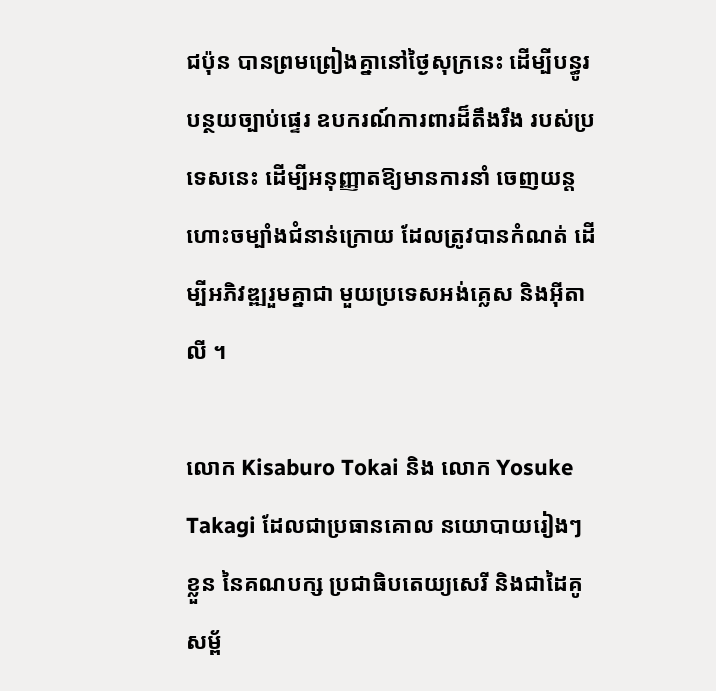ជប៉ុន បានព្រមព្រៀងគ្នានៅថ្ងៃសុក្រនេះ ដើម្បីបន្ធូរបន្ថយច្បាប់ផ្ទេរ ឧបករណ៍ការពារដ៏តឹងរឹង របស់ប្រទេសនេះ ដើម្បីអនុញ្ញាតឱ្យមានការនាំ ចេញយន្តហោះចម្បាំងជំនាន់ក្រោយ ដែលត្រូវបានកំណត់ ដើម្បីអភិវឌ្ឍរួមគ្នាជា មួយប្រទេសអង់គ្លេស និងអ៊ីតាលី ។

លោក Kisaburo Tokai និង លោក Yosuke Takagi ដែលជាប្រធានគោល នយោបាយរៀងៗ ខ្លួន នៃគណបក្ស ប្រជាធិបតេយ្យសេរី និងជាដៃគូសម្ព័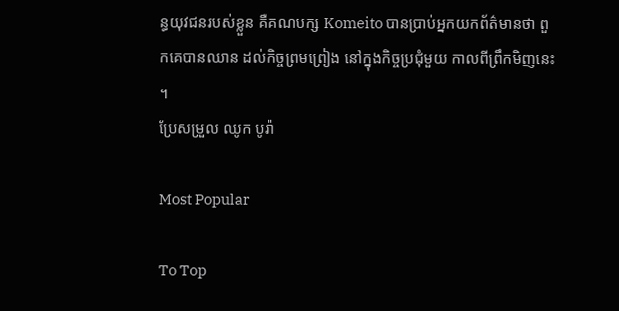ន្ធយុវជនរបស់ខ្លួន គឺគណបក្ស Komeito បានប្រាប់អ្នកយកព័ត៌មានថា ពួកគេបានឈាន ដល់កិច្ចព្រមព្រៀង នៅក្នុងកិច្ចប្រជុំមួយ កាលពីព្រឹកមិញនេះ ។
ប្រែសម្រួល ឈូក បូរ៉ា

Most Popular

To Top